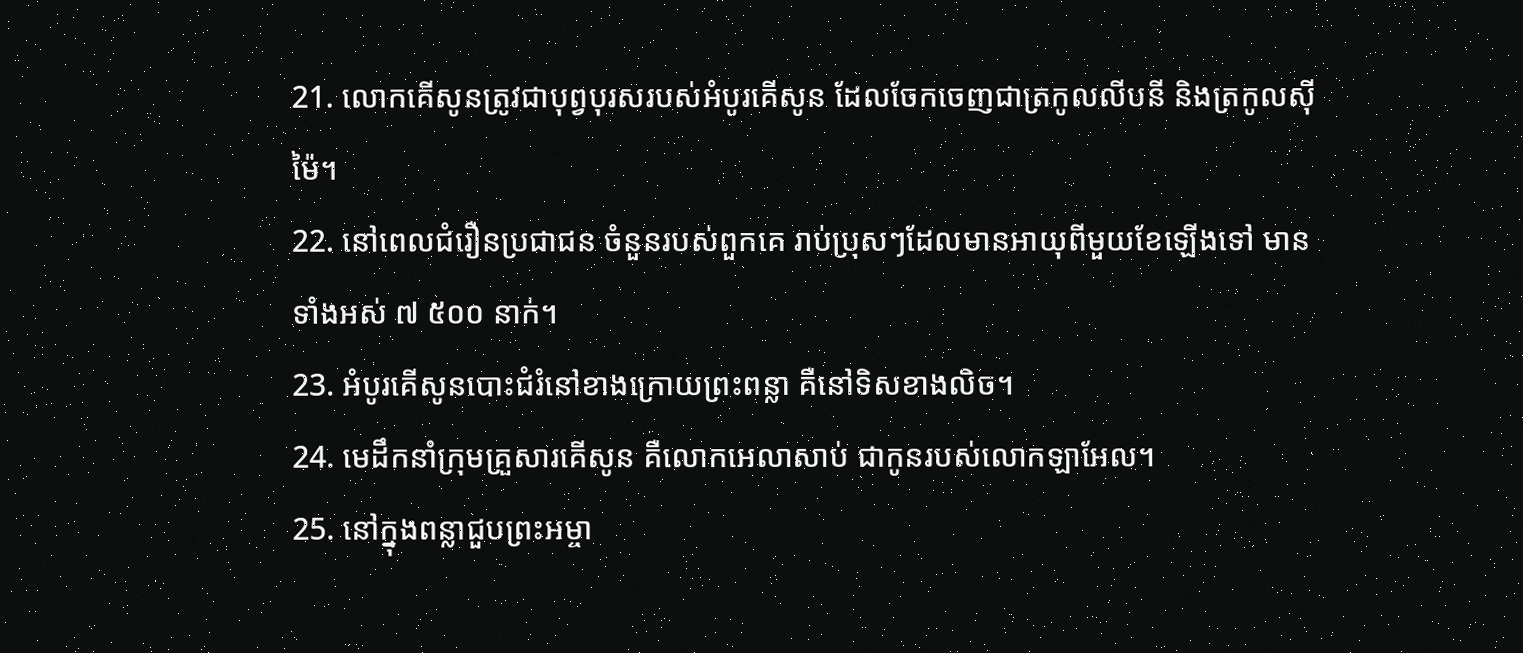21. លោកគើសូនត្រូវជាបុព្វបុរសរបស់អំបូរគើសូន ដែលចែកចេញជាត្រកូលលីបនី និងត្រកូលស៊ីម៉ៃ។
22. នៅពេលជំរឿនប្រជាជន ចំនួនរបស់ពួកគេ រាប់ប្រុសៗដែលមានអាយុពីមួយខែឡើងទៅ មានទាំងអស់ ៧ ៥០០ នាក់។
23. អំបូរគើសូនបោះជំរំនៅខាងក្រោយព្រះពន្លា គឺនៅទិសខាងលិច។
24. មេដឹកនាំក្រុមគ្រួសារគើសូន គឺលោកអេលាសាប់ ជាកូនរបស់លោកឡាអែល។
25. នៅក្នុងពន្លាជួបព្រះអម្ចា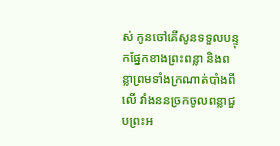ស់ កូនចៅគើសូនទទួលបន្ទុកផ្នែកខាងព្រះពន្លា និងពន្លាព្រមទាំងក្រណាត់បាំងពីលើ វាំងននច្រកចូលពន្លាជួបព្រះអ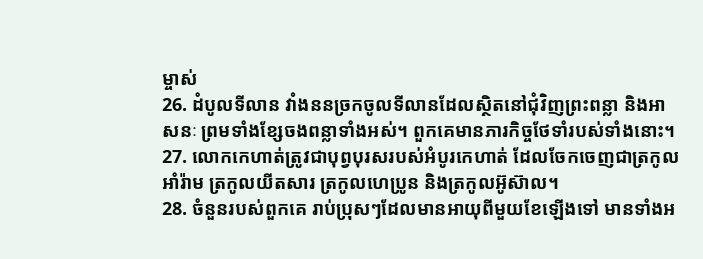ម្ចាស់
26. ដំបូលទីលាន វាំងននច្រកចូលទីលានដែលស្ថិតនៅជុំវិញព្រះពន្លា និងអាសនៈ ព្រមទាំងខ្សែចងពន្លាទាំងអស់។ ពួកគេមានភារកិច្ចថែទាំរបស់ទាំងនោះ។
27. លោកកេហាត់ត្រូវជាបុព្វបុរសរបស់អំបូរកេហាត់ ដែលចែកចេញជាត្រកូលអាំរ៉ាម ត្រកូលយីតសារ ត្រកូលហេប្រូន និងត្រកូលអ៊ូស៊ាល។
28. ចំនួនរបស់ពួកគេ រាប់ប្រុសៗដែលមានអាយុពីមួយខែឡើងទៅ មានទាំងអ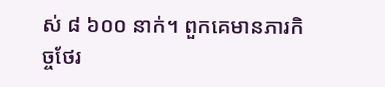ស់ ៨ ៦០០ នាក់។ ពួកគេមានភារកិច្ចថែរ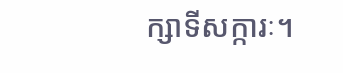ក្សាទីសក្ការៈ។